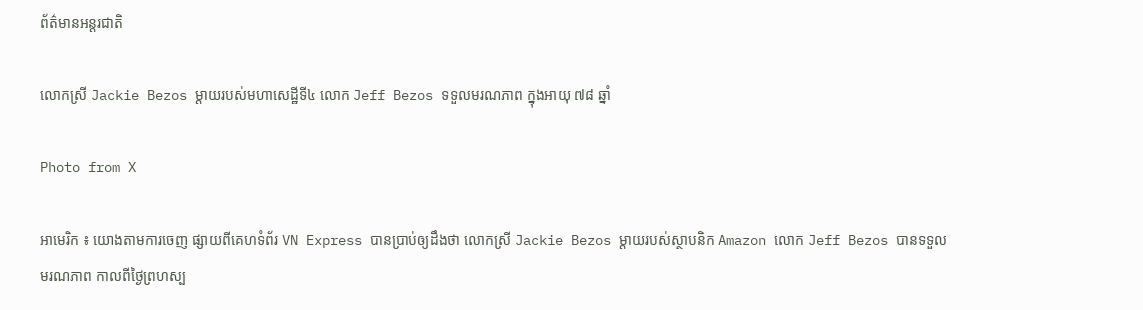ព័ត៌មានអន្តរជាតិ

លោកស្រី Jackie Bezos ម្តាយរបស់មហាសេដ្ឋីទី៤ លោក Jeff Bezos ទទួលមរណភាព ក្នុងអាយុ ៧៨ ឆ្នាំ

Photo from X

អាមេរិក ៖ យោងតាមការចេញ ផ្សាយពីគេហទំព័រ VN Express បានប្រាប់ឲ្យដឹងថា លោកស្រី Jackie Bezos ម្តាយរបស់ស្ថាបនិក Amazon លោក Jeff Bezos បានទទួលមរណភាព កាលពីថ្ងៃព្រហស្ប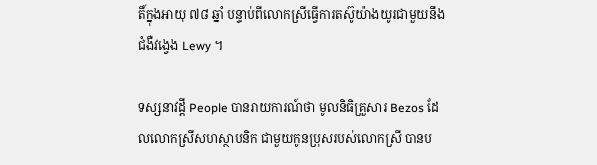តិ៍ក្នុងអាយុ ៧៨ ឆ្នាំ បន្ទាប់ពីលោកស្រីធ្វើការតស៊ូយ៉ាងយូរជាមួយនឹងជំងឺវង្វេង Lewy ។

ទស្សនាវដ្តី People បានរាយការណ៍ថា មូលនិធិគ្រួសារ Bezos ដែលលោកស្រីសហស្ថាបនិក ជាមួយកូនប្រុសរបស់លោកស្រី បានប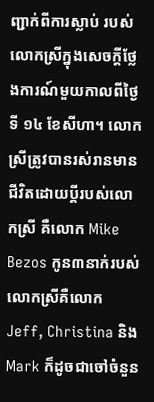ញ្ជាក់ពីការស្លាប់ របស់លោកស្រីក្នុងសេចក្តីថ្លែងការណ៍មួយកាលពីថ្ងៃទី ១៤ ខែសីហា។ លោកស្រីត្រូវបានរស់រានមានជីវិតដោយប្តីរបស់លោកស្រី គឺលោក Mike Bezos កូន៣នាក់របស់លោកស្រីគឺលោក Jeff, Christina និង Mark ក៏ដូចជាចៅចំនួន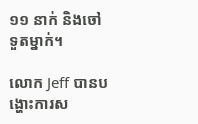១១ នាក់ និងចៅទួតម្នាក់។

លោក Jeff បានបង្ហោះការស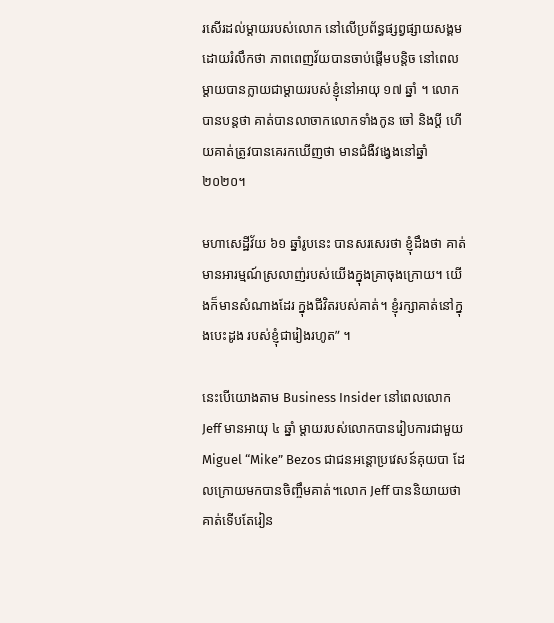រសើរដល់ម្តាយរបស់លោក នៅលើប្រព័ន្ធផ្សព្វផ្សាយសង្គមដោយរំលឹកថា ភាពពេញវ័យបានចាប់ផ្តើមបន្តិច នៅពេលម្តាយបានក្លាយជាម្តាយរបស់ខ្ញុំនៅអាយុ ១៧ ឆ្នាំ ។ លោកបានបន្តថា គាត់បានលាចាកលោកទាំងកូន ចៅ និងប្តី ហើយគាត់ត្រូវបានគេរកឃើញថា មានជំងឺវង្វេងនៅឆ្នាំ ២០២០។

មហាសេដ្ឋីវ័យ ៦១ ឆ្នាំរូបនេះ បានសរសេរថា ខ្ញុំដឹងថា គាត់មានអារម្មណ៍ស្រលាញ់របស់យើងក្នុងគ្រាចុងក្រោយ។ យើងក៏មានសំណាងដែរ ក្នុងជីវិតរបស់គាត់។ ខ្ញុំរក្សាគាត់នៅក្នុងបេះដូង របស់ខ្ញុំជារៀងរហូត” ។

នេះបើយោងតាម Business Insider នៅពេលលោក Jeff មានអាយុ ៤ ឆ្នាំ ម្តាយរបស់លោកបានរៀបការជាមួយ Miguel “Mike” Bezos ជាជនអន្តោប្រវេសន៍គុយបា ដែលក្រោយមកបានចិញ្ចឹមគាត់។លោក Jeff បាននិយាយថា គាត់ទើបតែរៀន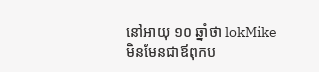នៅអាយុ ១០ ឆ្នាំថា lokMike មិនមែនជាឪពុកប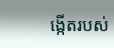ង្កើតរបស់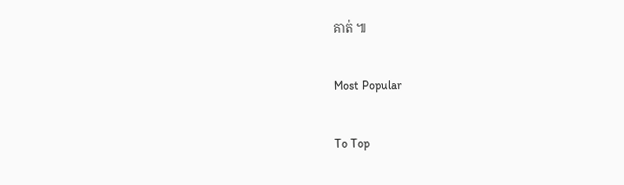គាត់ ៕

Most Popular

To Top